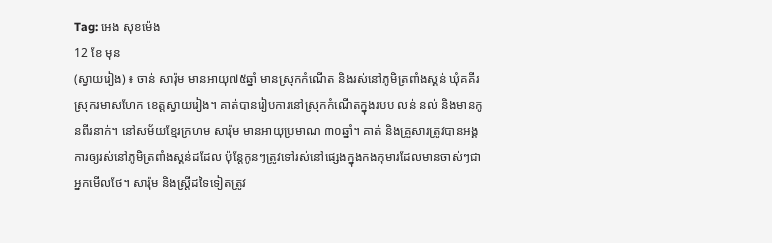Tag: អេង សុខម៉េង
12 ខែ មុន
(ស្វាយរៀង) ៖ ចាន់ សារ៉ុម មានអាយុ៧៥ឆ្នាំ មានស្រុកកំណើត និងរស់នៅភូមិត្រពាំងស្គន់ ឃុំគគីរ ស្រុករមាសហែក ខេត្តស្វាយរៀង។ គាត់បានរៀបការនៅស្រុកកំណើតក្នុងរបប លន់ នល់ និងមានកូនពីរនាក់។ នៅសម័យខ្មែរក្រហម សារ៉ុម មានអាយុប្រមាណ ៣០ឆ្នាំ។ គាត់ និងគ្រួសារត្រូវបានអង្គការឲ្យរស់នៅភូមិត្រពាំងស្គន់ដដែល ប៉ុន្តែកូនៗត្រូវទៅរស់នៅផ្សេងក្នុងកងកុមារដែលមានចាស់ៗជាអ្នកមើលថែ។ សារ៉ុម និងស្រ្តីដទៃទៀតត្រូវ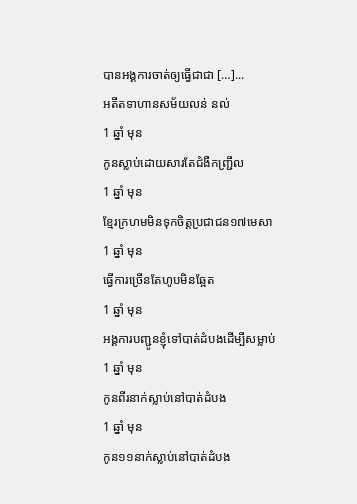បានអង្គការចាត់ឲ្យធ្វើជាជា […]...
អតីតទាហានសម័យលន់ នល់
1 ឆ្នាំ មុន
កូនស្លាប់ដោយសារតែជំងឺកញ្ជ្រឹល
1 ឆ្នាំ មុន
ខ្មែរក្រហមមិនទុកចិត្តប្រជាជន១៧មេសា
1 ឆ្នាំ មុន
ធ្វើការច្រើនតែហូបមិនឆ្អែត
1 ឆ្នាំ មុន
អង្គការបញ្ជូនខ្ញុំទៅបាត់ដំបងដើម្បីសម្លាប់
1 ឆ្នាំ មុន
កូនពីរនាក់ស្លាប់នៅបាត់ដំបង
1 ឆ្នាំ មុន
កូន១១នាក់ស្លាប់នៅបាត់ដំបង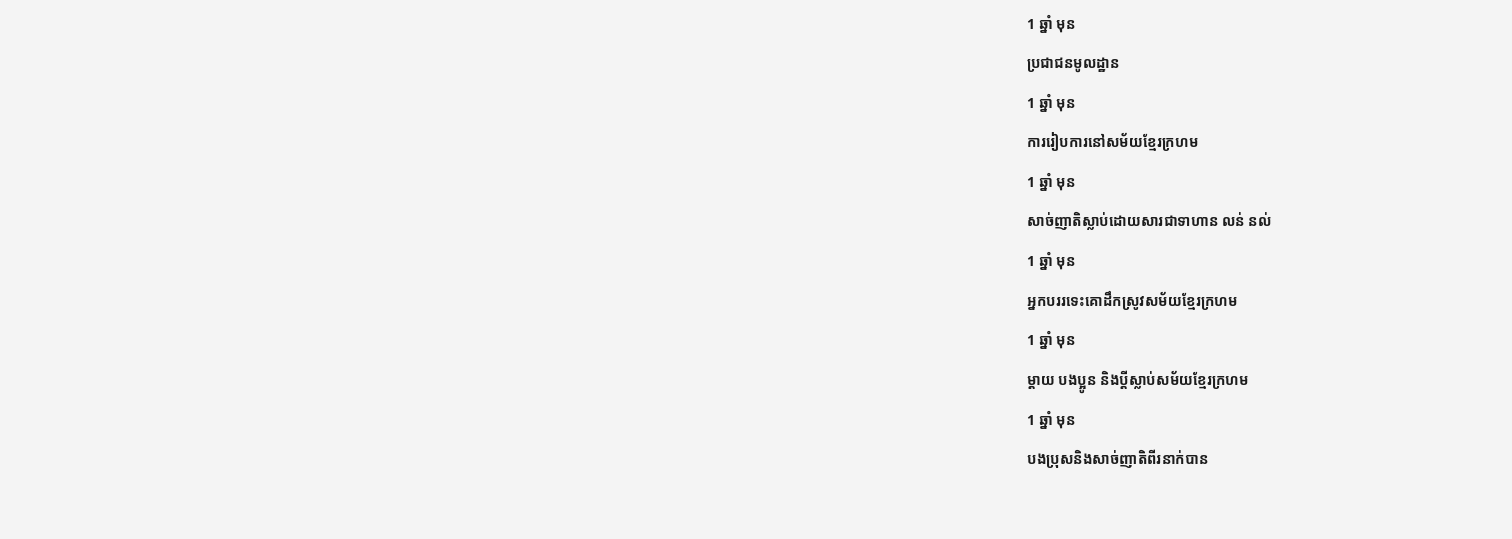1 ឆ្នាំ មុន
ប្រជាជនមូលដ្ឋាន
1 ឆ្នាំ មុន
ការរៀបការនៅសម័យខ្មែរក្រហម
1 ឆ្នាំ មុន
សាច់ញាតិស្លាប់ដោយសារជាទាហាន លន់ នល់
1 ឆ្នាំ មុន
អ្នកបររទេះគោដឹកស្រូវសម័យខ្មែរក្រហម
1 ឆ្នាំ មុន
ម្តាយ បងប្អូន និងប្តីស្លាប់សម័យខ្មែរក្រហម
1 ឆ្នាំ មុន
បងប្រុសនិងសាច់ញាតិពីរនាក់បាន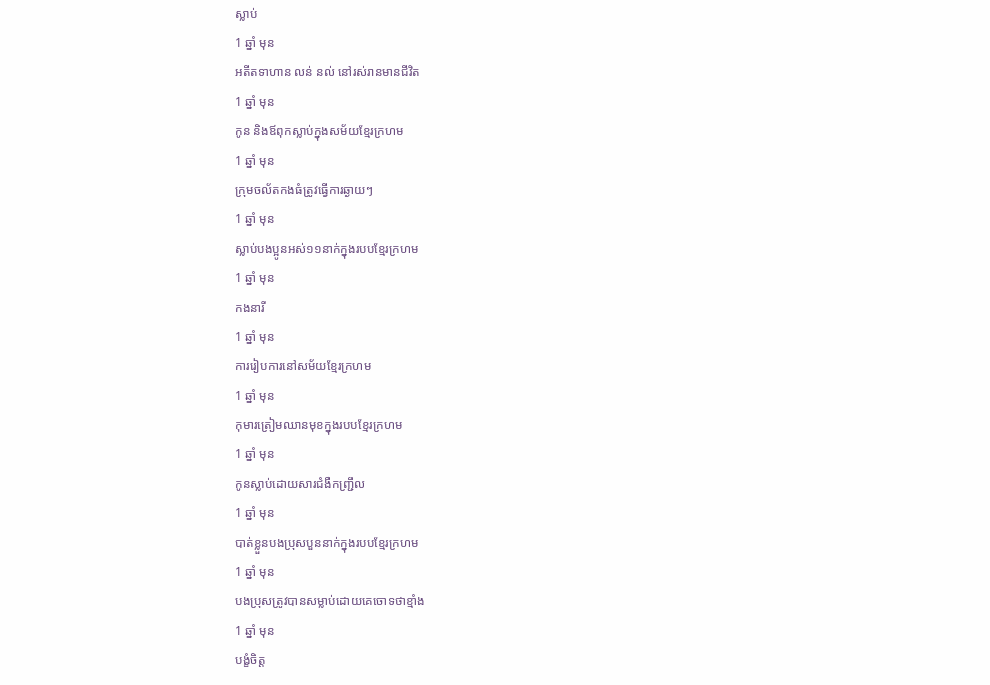ស្លាប់
1 ឆ្នាំ មុន
អតីតទាហាន លន់ នល់ នៅរស់រានមានជីវិត
1 ឆ្នាំ មុន
កូន និងឪពុកស្លាប់ក្នុងសម័យខ្មែរក្រហម
1 ឆ្នាំ មុន
ក្រុមចល័តកងធំត្រូវធ្វើការឆ្ងាយៗ
1 ឆ្នាំ មុន
ស្លាប់បងប្អូនអស់១១នាក់ក្នុងរបបខ្មែរក្រហម
1 ឆ្នាំ មុន
កងនារី
1 ឆ្នាំ មុន
ការរៀបការនៅសម័យខ្មែរក្រហម
1 ឆ្នាំ មុន
កុមារត្រៀមឈានមុខក្នុងរបបខ្មែរក្រហម
1 ឆ្នាំ មុន
កូនស្លាប់ដោយសារជំងឺកញ្ជ្រឹល
1 ឆ្នាំ មុន
បាត់ខ្លួនបងប្រុសបួននាក់ក្នុងរបបខ្មែរក្រហម
1 ឆ្នាំ មុន
បងប្រុសត្រូវបានសម្លាប់ដោយគេចោទថាខ្មាំង
1 ឆ្នាំ មុន
បង្ខំចិត្ត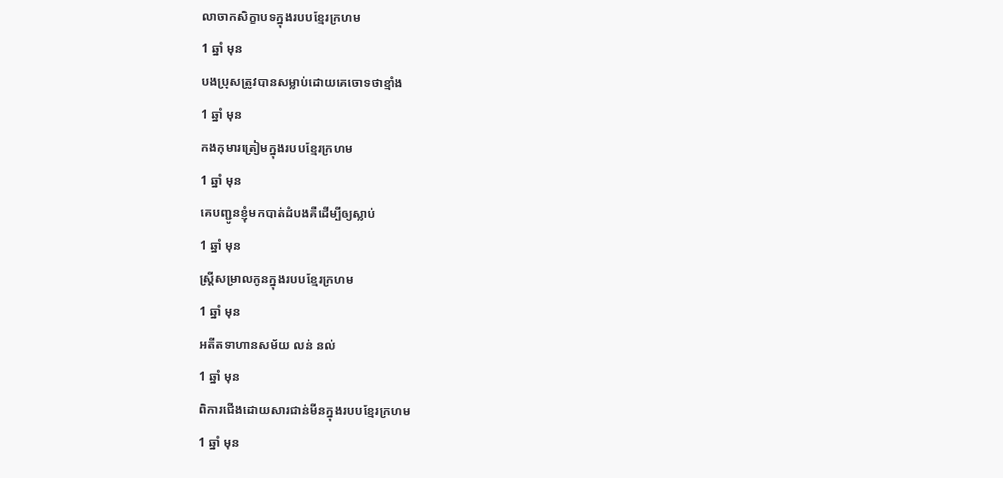លាចាកសិក្ខាបទក្នុងរបបខ្មែរក្រហម
1 ឆ្នាំ មុន
បងប្រុសត្រូវបានសម្លាប់ដោយគេចោទថាខ្មាំង
1 ឆ្នាំ មុន
កងកុមារត្រៀមក្នុងរបបខ្មែរក្រហម
1 ឆ្នាំ មុន
គេបញ្ជូនខ្ញុំមកបាត់ដំបងគឺដើម្បីឲ្យស្លាប់
1 ឆ្នាំ មុន
ស្រី្តសម្រាលកូនក្នុងរបបខ្មែរក្រហម
1 ឆ្នាំ មុន
អតីតទាហានសម័យ លន់ នល់
1 ឆ្នាំ មុន
ពិការជើងដោយសារជាន់មីនក្នុងរបបខ្មែរក្រហម
1 ឆ្នាំ មុន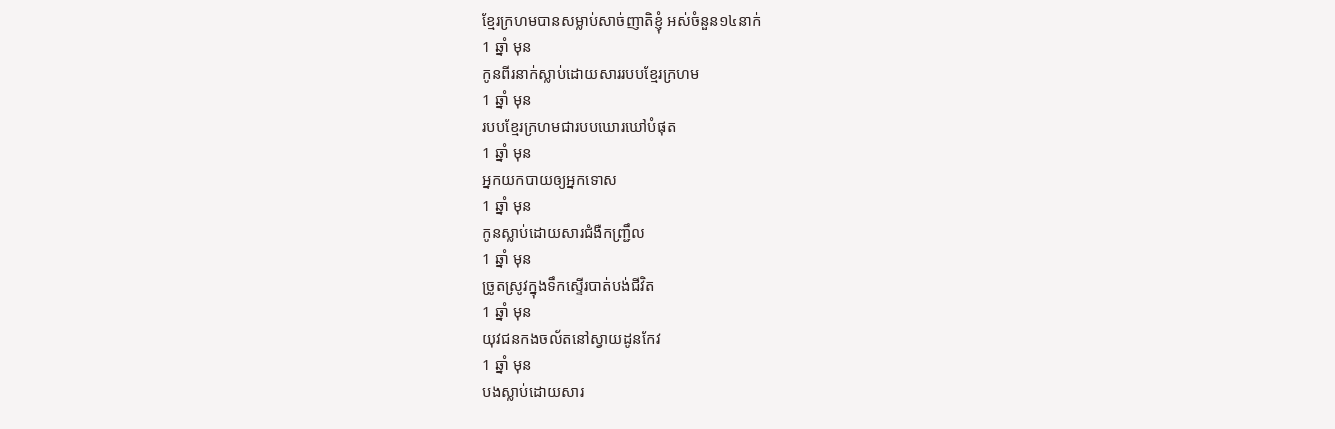ខ្មែរក្រហមបានសម្លាប់សាច់ញាតិខ្ញុំ អស់ចំនួន១៤នាក់
1 ឆ្នាំ មុន
កូនពីរនាក់ស្លាប់ដោយសាររបបខ្មែរក្រហម
1 ឆ្នាំ មុន
របបខ្មែរក្រហមជារបបឃោរឃៅបំផុត
1 ឆ្នាំ មុន
អ្នកយកបាយឲ្យអ្នកទោស
1 ឆ្នាំ មុន
កូនស្លាប់ដោយសារជំងឺកញ្ជ្រឹល
1 ឆ្នាំ មុន
ច្រូតស្រូវក្នុងទឹកស្ទើរបាត់បង់ជីវិត
1 ឆ្នាំ មុន
យុវជនកងចល័តនៅស្វាយដូនកែវ
1 ឆ្នាំ មុន
បងស្លាប់ដោយសារ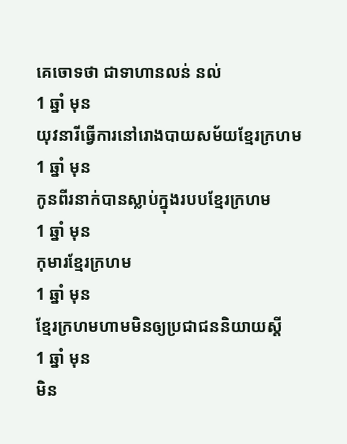គេចោទថា ជាទាហានលន់ នល់
1 ឆ្នាំ មុន
យុវនារីធ្វើការនៅរោងបាយសម័យខ្មែរក្រហម
1 ឆ្នាំ មុន
កូនពីរនាក់បានស្លាប់ក្នុងរបបខ្មែរក្រហម
1 ឆ្នាំ មុន
កុមារខ្មែរក្រហម
1 ឆ្នាំ មុន
ខ្មែរក្រហមហាមមិនឲ្យប្រជាជននិយាយស្តី
1 ឆ្នាំ មុន
មិន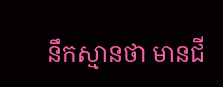នឹកស្មានថា មានជី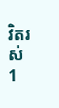វិតរស់
1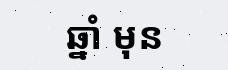ឆ្នាំ មុន